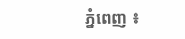ភ្នំពេញ ៖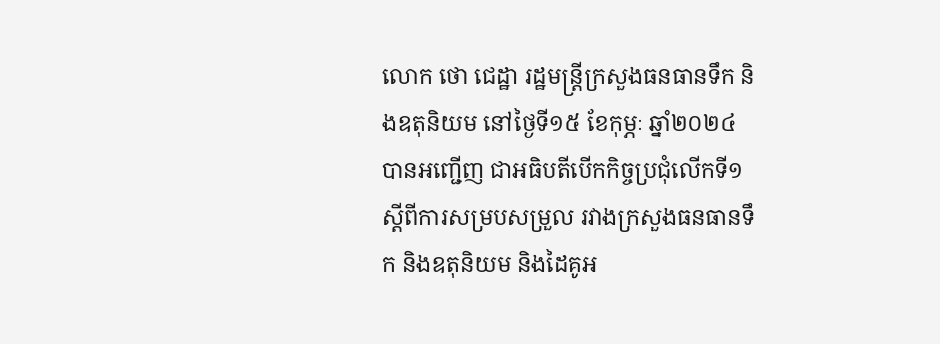លោក ថោ ជេដ្ឋា រដ្ឋមន្ត្រីក្រសួងធនធានទឹក និងឧតុនិយម នៅថ្ងៃទី១៥ ខែកុម្ភៈ ឆ្នាំ២០២៤ បានអញ្ជើញ ជាអធិបតីបើកកិច្ចប្រជុំលើកទី១ ស្តីពីការសម្របសម្រួល រវាងក្រសួងធនធានទឹក និងឧតុនិយម និងដៃគូអ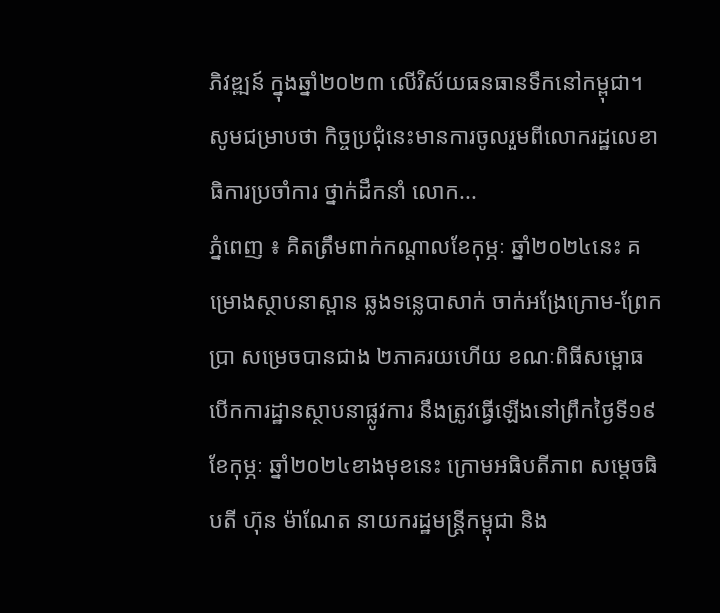ភិវឌ្ឍន៍ ក្នុងឆ្នាំ២០២៣ លើវិស័យធនធានទឹកនៅកម្ពុជា។ សូមជម្រាបថា កិច្ចប្រជុំនេះមានការចូលរួមពីលោករដ្ឋលេខាធិការប្រចាំការ ថ្នាក់ដឹកនាំ លោក...
ភ្នំពេញ ៖ គិតត្រឹមពាក់កណ្តាលខែកុម្ភៈ ឆ្នាំ២០២៤នេះ គម្រោងស្ថាបនាស្ពាន ឆ្លងទន្លេបាសាក់ ចាក់អង្រែក្រោម-ព្រែកប្រា សម្រេចបានជាង ២ភាគរយហើយ ខណៈពិធីសម្ពោធបើកការដ្ឋានស្ថាបនាផ្លូវការ នឹងត្រូវធ្វើឡើងនៅព្រឹកថ្ងៃទី១៩ ខែកុម្ភៈ ឆ្នាំ២០២៤ខាងមុខនេះ ក្រោមអធិបតីភាព សម្តេចធិបតី ហ៊ុន ម៉ាណែត នាយករដ្ឋមន្ត្រីកម្ពុជា និង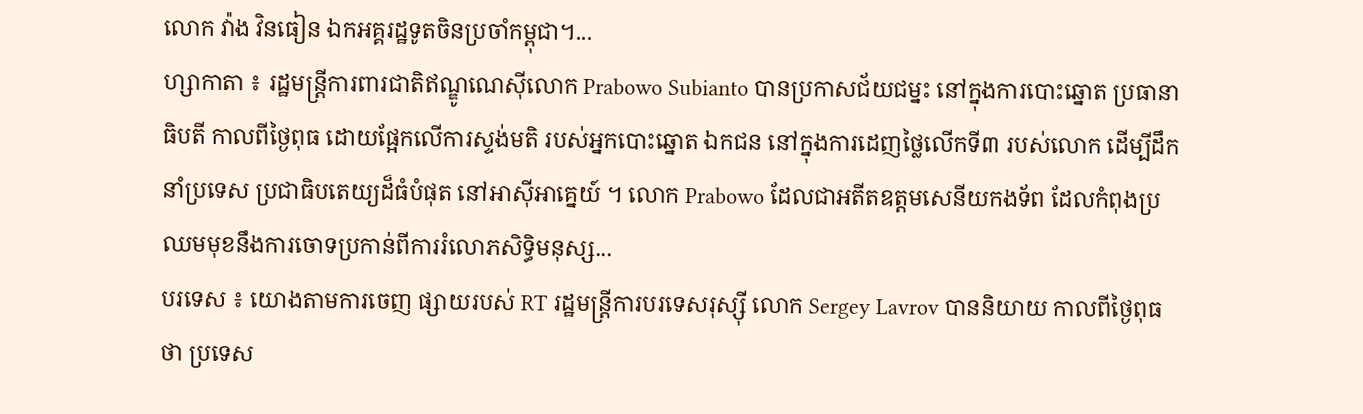លោក វ៉ាង វិនធៀន ឯកអគ្គរដ្ឋទូតចិនប្រចាំកម្ពុជា។...
ហ្សាកាតា ៖ រដ្ឋមន្ត្រីការពារជាតិឥណ្ឌូណេស៊ីលោក Prabowo Subianto បានប្រកាសជ័យជម្នះ នៅក្នុងការបោះឆ្នោត ប្រធានាធិបតី កាលពីថ្ងៃពុធ ដោយផ្អែកលើការស្ទង់មតិ របស់អ្នកបោះឆ្នោត ឯកជន នៅក្នុងការដេញថ្លៃលើកទី៣ របស់លោក ដើម្បីដឹកនាំប្រទេស ប្រជាធិបតេយ្យដ៏ធំបំផុត នៅអាស៊ីអាគ្នេយ៍ ។ លោក Prabowo ដែលជាអតីតឧត្តមសេនីយកងទ័ព ដែលកំពុងប្រឈមមុខនឹងការចោទប្រកាន់ពីការរំលោភសិទ្ធិមនុស្ស...
បរទេស ៖ យោងតាមការចេញ ផ្សាយរបស់ RT រដ្ឋមន្ត្រីការបរទេសរុស្ស៊ី លោក Sergey Lavrov បាននិយាយ កាលពីថ្ងៃពុធថា ប្រទេស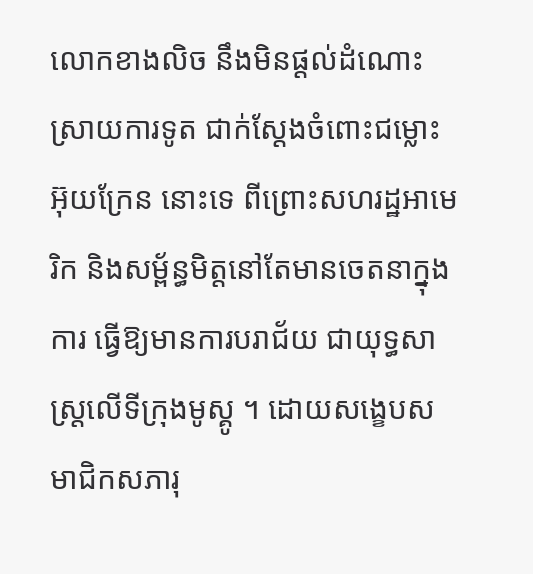លោកខាងលិច នឹងមិនផ្តល់ដំណោះស្រាយការទូត ជាក់ស្តែងចំពោះជម្លោះអ៊ុយក្រែន នោះទេ ពីព្រោះសហរដ្ឋអាមេរិក និងសម្ព័ន្ធមិត្តនៅតែមានចេតនាក្នុងការ ធ្វើឱ្យមានការបរាជ័យ ជាយុទ្ធសាស្ត្រលើទីក្រុងមូស្គូ ។ ដោយសង្ខេបសមាជិកសភារុ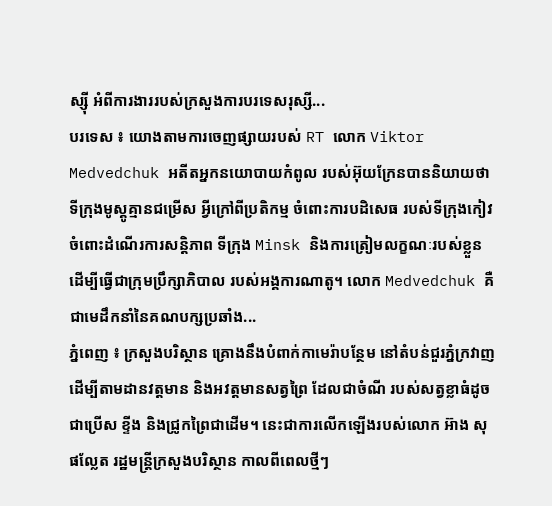ស្ស៊ី អំពីការងាររបស់ក្រសួងការបរទេសរុស្សី...
បរទេស ៖ យោងតាមការចេញផ្សាយរបស់ RT លោក Viktor Medvedchuk អតីតអ្នកនយោបាយកំពូល របស់អ៊ុយក្រែនបាននិយាយថា ទីក្រុងមូស្គូគ្មានជម្រើស អ្វីក្រៅពីប្រតិកម្ម ចំពោះការបដិសេធ របស់ទីក្រុងកៀវ ចំពោះដំណើរការសន្តិភាព ទីក្រុង Minsk និងការត្រៀមលក្ខណៈរបស់ខ្លួន ដើម្បីធ្វើជាក្រុមប្រឹក្សាភិបាល របស់អង្គការណាតូ។ លោក Medvedchuk គឺជាមេដឹកនាំនៃគណបក្សប្រឆាំង...
ភ្នំពេញ ៖ ក្រសួងបរិស្ថាន គ្រោងនឹងបំពាក់កាមេរ៉ាបន្ថែម នៅតំបន់ជួរភ្នំក្រវាញ ដើម្បីតាមដានវត្តមាន និងអវត្តមានសត្វព្រៃ ដែលជាចំណី របស់សត្វខ្លាធំដូចជាប្រើស ខ្ទីង និងជ្រូកព្រៃជាដើម។ នេះជាការលើកឡើងរបស់លោក អ៊ាង សុផល្លែត រដ្ឋមន្រ្តីក្រសួងបរិស្ថាន កាលពីពេលថ្មីៗ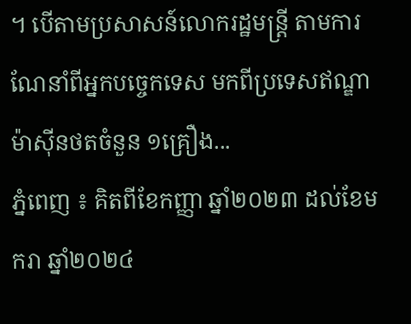។ បើតាមប្រសាសន៍លោករដ្ឋមន្រ្តី តាមការណែនាំពីអ្នកបច្ចេកទេស មកពីប្រទេសឥណ្ឌា ម៉ាស៊ីនថតចំនួន ១គ្រឿង...
ភ្នំពេញ ៖ គិតពីខែកញ្ញា ឆ្នាំ២០២៣ ដល់ខែមករា ឆ្នាំ២០២៤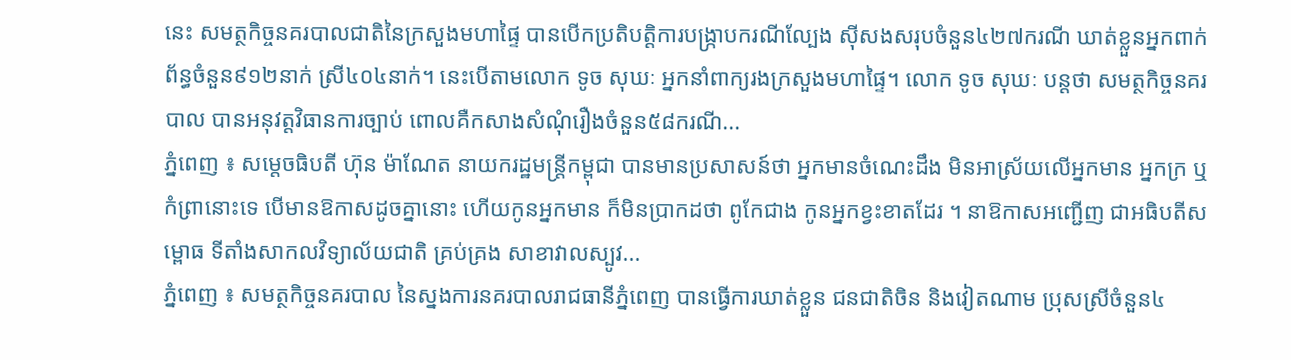នេះ សមត្ថកិច្ចនគរបាលជាតិនៃក្រសួងមហាផ្ទៃ បានបើកប្រតិបត្តិការបង្ក្រាបករណីល្បែង ស៊ីសងសរុបចំនួន៤២៧ករណី ឃាត់ខ្លួនអ្នកពាក់ព័ន្ធចំនួន៩១២នាក់ ស្រី៤០៤នាក់។ នេះបើតាមលោក ទូច សុឃៈ អ្នកនាំពាក្យរងក្រសួងមហាផ្ទៃ។ លោក ទូច សុឃៈ បន្តថា សមត្ថកិច្ចនគរបាល បានអនុវត្តវិធានការច្បាប់ ពោលគឺកសាងសំណុំរឿងចំនួន៥៨ករណី...
ភ្នំពេញ ៖ សម្តេចធិបតី ហ៊ុន ម៉ាណែត នាយករដ្ឋមន្ដ្រីកម្ពុជា បានមានប្រសាសន៍ថា អ្នកមានចំណេះដឹង មិនអាស្រ័យលើអ្នកមាន អ្នកក្រ ឬកំព្រានោះទេ បើមានឱកាសដូចគ្នានោះ ហើយកូនអ្នកមាន ក៏មិនប្រាកដថា ពូកែជាង កូនអ្នកខ្វះខាតដែរ ។ នាឱកាសអញ្ជើញ ជាអធិបតីសម្ពោធ ទីតាំងសាកលវិទ្យាល័យជាតិ គ្រប់គ្រង សាខាវាលស្បូវ...
ភ្នំពេញ ៖ សមត្ថកិច្ចនគរបាល នៃស្នងការនគរបាលរាជធានីភ្នំពេញ បានធ្វើការឃាត់ខ្លួន ជនជាតិចិន និងវៀតណាម ប្រុសស្រីចំនួន៤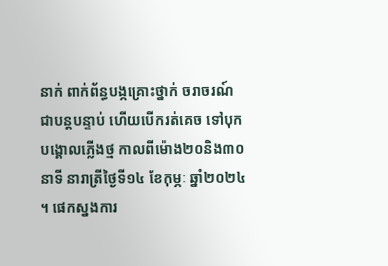នាក់ ពាក់ព័ន្ធបង្កគ្រោះថ្នាក់ ចរាចរណ៍ជាបន្តបន្ទាប់ ហើយបើករត់គេច ទៅបុកបង្គោលភ្លើងថ្ម កាលពីម៉ោង២០និង៣០នាទី នារាត្រីថ្ងៃទី១៤ ខែកុម្ភៈ ឆ្នាំ២០២៤ ។ ផេកស្នងការ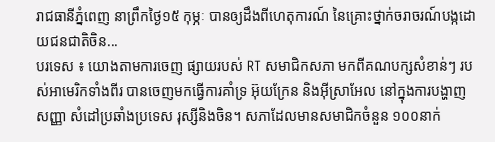រាជធានីភ្នំពេញ នាព្រឹកថ្ងៃ១៥ កុម្ភៈ បានឲ្យដឹងពីហេតុការណ៍ នៃគ្រោះថ្នាក់ចរាចរណ៍បង្កដោយជនជាតិចិន...
បរទេស ៖ យោងតាមការចេញ ផ្សាយរបស់ RT សមាជិកសភា មកពីគណបក្សសំខាន់ៗ របស់អាមេរិកទាំងពីរ បានចេញមកធ្វើការគាំទ្រ អ៊ុយក្រែន និងអ៊ីស្រាអែល នៅក្នុងការបង្ហាញសញ្ញា សំដៅប្រឆាំងប្រទេស រុស្សីនិងចិន។ សភាដែលមានសមាជិកចំនួន ១០០នាក់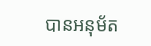បានអនុម័ត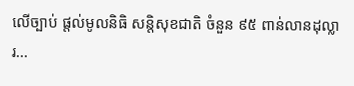លើច្បាប់ ផ្តល់មូលនិធិ សន្តិសុខជាតិ ចំនួន ៩៥ ពាន់លានដុល្លារ...